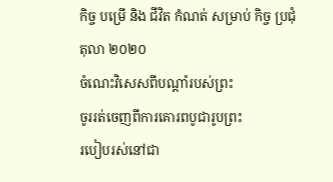កិច្ច បម្រើ និង ជីវិត កំណត់ សម្រាប់ កិច្ច ប្រជុំ
តុលា ២០២០
ចំណេះវិសេសពីបណ្ដាំរបស់ព្រះ
ចូររត់ចេញពីការគោរពបូជារូបព្រះ
របៀបរស់នៅជា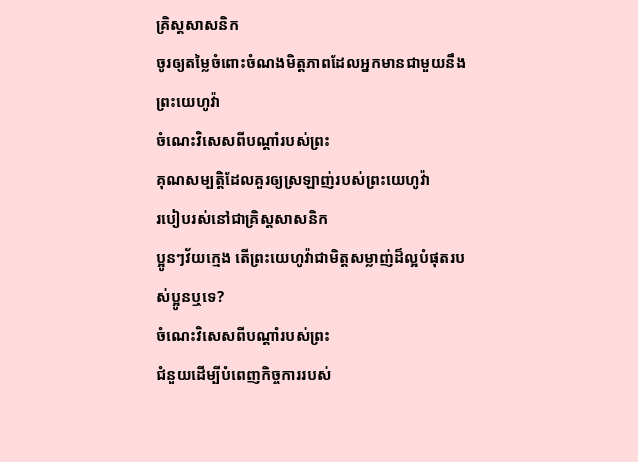គ្រិស្តសាសនិក
ចូរឲ្យតម្លៃចំពោះចំណងមិត្តភាពដែលអ្នកមានជាមួយនឹងព្រះយេហូវ៉ា
ចំណេះវិសេសពីបណ្ដាំរបស់ព្រះ
គុណសម្បត្តិដែលគួរឲ្យស្រឡាញ់របស់ព្រះយេហូវ៉ា
របៀបរស់នៅជាគ្រិស្តសាសនិក
ប្អូនៗវ័យក្មេង តើព្រះយេហូវ៉ាជាមិត្តសម្លាញ់ដ៏ល្អបំផុតរបស់ប្អូនឬទេ?
ចំណេះវិសេសពីបណ្ដាំរបស់ព្រះ
ជំនួយដើម្បីបំពេញកិច្ចការរបស់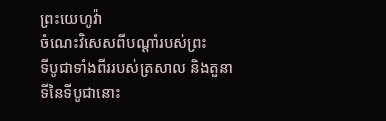ព្រះយេហូវ៉ា
ចំណេះវិសេសពីបណ្ដាំរបស់ព្រះ
ទីបូជាទាំងពីររបស់ត្រសាល និងតួនាទីនៃទីបូជានោះ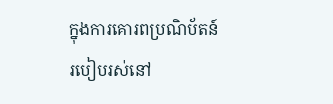ក្នុងការគោរពប្រណិប័តន៍
របៀបរស់នៅ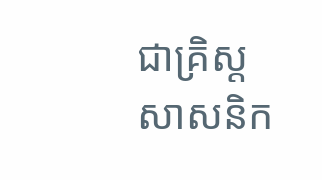ជាគ្រិស្តសាសនិក